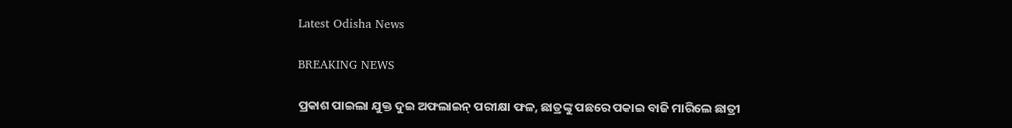Latest Odisha News

BREAKING NEWS

ପ୍ରକାଶ ପାଇଲା ଯୁକ୍ତ ଦୁଇ ଅଫଲାଇନ୍ ପରୀକ୍ଷା ଫଳ, ଛାତ୍ରଙ୍କୁ ପଛରେ ପକାଇ ବାଜି ମାରିଲେ ଛାତ୍ରୀ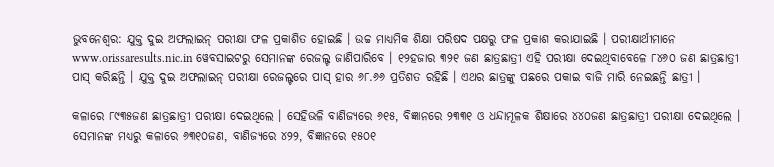ଭୁବନେଶ୍ୱର: ଯୁକ୍ତ ଦୁଇ ଅଫଲାଇନ୍ ପରୀକ୍ଷା ଫଳ ପ୍ରକାଶିତ ହୋଇଛି । ଉଚ୍ଚ ମାଧ୍ୟମିକ ଶିକ୍ଷା ପରିଷଦ ପକ୍ଷରୁ ଫଳ ପ୍ରକାଶ କରାଯାଇଛି । ପରୀକ୍ଷାର୍ଥୀମାନେ www.orissaresults.nic.in ୱେବସାଇଟରୁ ସେମାନଙ୍କ ରେଜଲ୍ଟ ଜାଣିପାରିବେ । ୧୨ହଜାର ୩୨୧ ଜଣ ଛାତ୍ରଛାତ୍ରୀ ଏହି ପରୀକ୍ଷା ଦେଇଥିବାବେଳେ ୮୪୬୦ ଜଣ ଛାତ୍ରଛାତ୍ରୀ ପାସ୍ କରିଛନ୍ତି । ଯୁକ୍ତ ଦୁଇ ଅଫଲାଇନ୍ ପରୀକ୍ଷା ରେଜଲ୍ଟରେ ପାସ୍ ହାର ୬୮.୬୬ ପ୍ରତିଶତ ରହିଛି । ଏଥର ଛାତ୍ରଙ୍କୁ ପଛରେ ପକାଇ ବାଜି ମାରି ନେଇଛନ୍ତି ଛାତ୍ରୀ ।

କଳାରେ ୮୯୩୫ଜଣ ଛାତ୍ରଛାତ୍ରୀ ପରୀକ୍ଷା ଦେଇଥିଲେ । ସେହିଭଳି ବାଣିଜ୍ୟରେ ୬୧୫, ବିଜ୍ଞାନରେ ୨୩୩୧ ଓ ଧନ୍ଦାମୂଳକ ଶିକ୍ଷାରେ ୪୪୦ଜଣ ଛାତ୍ରଛାତ୍ରୀ ପରୀକ୍ଷା ଦେଇଥିଲେ । ସେମାନଙ୍କ ମଧ୍ୟରୁ କଳାରେ ୬୩୧୦ଜଣ, ବାଣିଜ୍ୟରେ ୪୨୨, ବିଜ୍ଞାନରେ ୧୫୦୧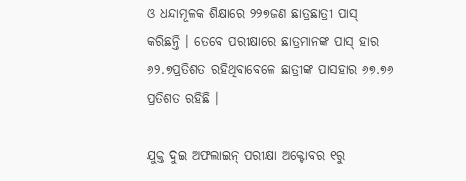ଓ ଧନ୍ଦାମୂଳକ ଶିକ୍ଷାରେ ୨୨୭ଜଣ ଛାତ୍ରଛାତ୍ରୀ ପାସ୍ କରିଛନ୍ତି । ତେବେ ପରୀକ୍ଷାରେ ଛାତ୍ରମାନଙ୍କ ପାସ୍ ହାର ୬୨.୭ପ୍ରତିଶତ ରହିଥିବାବେଳେ ଛାତ୍ରୀଙ୍କ ପାସହାର ୬୭.୭୬ ପ୍ରତିଶତ ରହିଛି ।

ଯୁକ୍ତ ଦୁଇ ଅଫଲାଇନ୍ ପରୀକ୍ଷା ଅକ୍ଟୋବର ୧ରୁ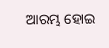ଆରମ୍ଭ ହୋଇ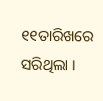୧୧ତାରିଖରେ ସରିଥିଲା ।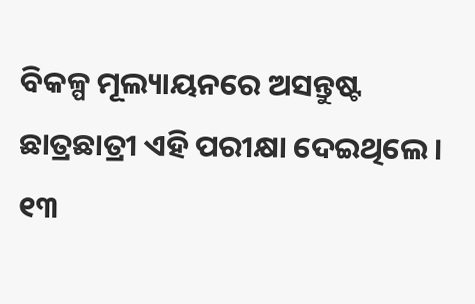ବିକଳ୍ପ ମୂଲ୍ୟାୟନରେ ଅସନ୍ତୁଷ୍ଟ ଛାତ୍ରଛାତ୍ରୀ ଏହି ପରୀକ୍ଷା ଦେଇଥିଲେ । ୧୩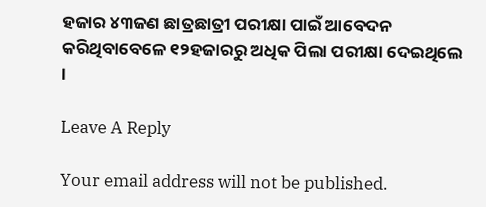ହଜାର ୪୩ଜଣ ଛାତ୍ରଛାତ୍ରୀ ପରୀକ୍ଷା ପାଇଁ ଆବେଦନ କରିଥିବାବେଳେ ୧୨ହଜାରରୁ ଅଧିକ ପିଲା ପରୀକ୍ଷା ଦେଇଥିଲେ ।

Leave A Reply

Your email address will not be published.